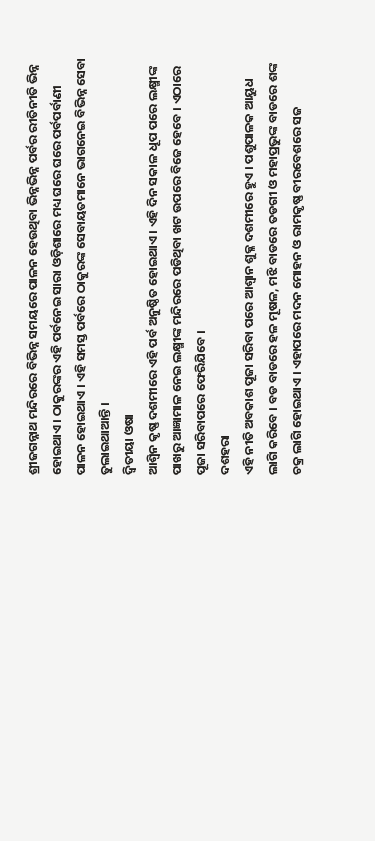ଶ୍ରୀଜଗନ୍ନାଥ ମନ୍ଦିରରେ ବିଭିନ୍ନ ସମୟରେ ପାଳନ ହେଉଥିବା ଭିନ୍ନଭିନ୍ନ ପର୍ବର ରୀତିନୀତି ଭିନ୍ନ ହୋଇଥାଏ । ଠାକୁରଙ୍କର ଏହି ପର୍ବନେଇ ସାରା ଓଡ଼ିଶାରେ ମଧ୍ୟ ଘରେ ଘରେ ପର୍ବପର୍ବାଣୀ ପାଳନ ହୋଇଥାଏ । ଏହି ସମସ୍ତ ପର୍ବରେ ଠାକୁରଙ୍କ ସେବାୟତମାନେ ଭାଗନେଇ ବିଭିନ୍ନ ସେବା ତୁଲାଇଥାଆନ୍ତି ।
ଦ୍ବିତୀୟା ଓଷା
ଆଶ୍ବିନ କୃଷ୍ଣ ଦଶମୀରେ ଏହି ପର୍ବ ଅନୁଷ୍ଠିତ ହୋଇଥାଏ । ଏହି ଦିନ ସକାଳ ଧୂପ ପରେ ଲକ୍ଷ୍ମୀଙ୍କ ପାଖରୁ ଆଜ୍ଞାମାଳ ନେଇ ଲକ୍ଷ୍ମୀଙ୍କ ମନ୍ଦିରରେ ପଡିଥିବା ଖଟ ଉପରେ ବିଜେ ହେବେ । ଏଠାରେ ପୂଜା ସରିବାପରେ ଫେରିଯିବେ ।
ଦଶହରା
ଏହି ନୀତି ଅବକାଶ ପୂଜା ସରିବା ପରେ ଆଶ୍ବାନ ଶୁକ୍ଳ ଦଶମୀରେ ହୁଏ । ପଶୁପାଳକ ଆୟୁଧ ଲାଗି କରିବେ । ବଡ ବାଡରେ ହଳ ମୂଷଳ, ମଝି ବାଡରେ ତଡଗୀ ଓ ମହାପ୍ରଭୁଙ୍କ ବାଡରେ ଶଙ୍କ ଚକ୍ର ଲାଗି ହୋଇଥାଏ । ଏହାପରେ ମଦନ ମୋହନ ଓ ରାମକୃଷ୍ଣ ବୀରବେଶରେ ସଜ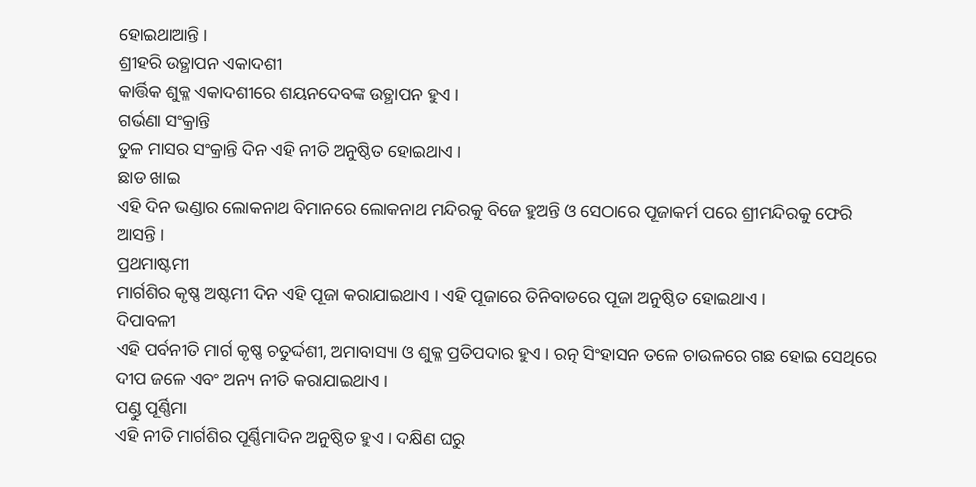ହୋଇଥାଆନ୍ତି ।
ଶ୍ରୀହରି ଉତ୍ଥାପନ ଏକାଦଶୀ
କାର୍ତ୍ତିକ ଶୁକ୍ଳ ଏକାଦଶୀରେ ଶୟନଦେବଙ୍କ ଉତ୍ଥାପନ ହୁଏ ।
ଗର୍ଭଣା ସଂକ୍ରାନ୍ତି
ତୁଳ ମାସର ସଂକ୍ରାନ୍ତି ଦିନ ଏହି ନୀତି ଅନୁଷ୍ଠିତ ହୋଇଥାଏ ।
ଛାଡ ଖାଇ
ଏହି ଦିନ ଭଣ୍ଡାର ଲୋକନାଥ ବିମାନରେ ଲୋକନାଥ ମନ୍ଦିରକୁ ବିଜେ ହୁଅନ୍ତି ଓ ସେଠାରେ ପୂଜାକର୍ମ ପରେ ଶ୍ରୀମନ୍ଦିରକୁ ଫେରି ଆସନ୍ତି ।
ପ୍ରଥମାଷ୍ଟମୀ
ମାର୍ଗଶିର କୃଷ୍ଣ ଅଷ୍ଟମୀ ଦିନ ଏହି ପୂଜା କରାଯାଇଥାଏ । ଏହି ପୂଜାରେ ତିନିବାଡରେ ପୂଜା ଅନୁଷ୍ଠିତ ହୋଇଥାଏ ।
ଦିପାବଳୀ
ଏହି ପର୍ବନୀତି ମାର୍ଗ କୃଷ୍ଣ ଚତୁର୍ଦ୍ଦଶୀ, ଅମାବାସ୍ୟା ଓ ଶୁକ୍ଳ ପ୍ରତିପଦାର ହୁଏ । ରତ୍ନ ସିଂହାସନ ତଳେ ଚାଉଳରେ ଗଛ ହୋଇ ସେଥିରେ ଦୀପ ଜଳେ ଏବଂ ଅନ୍ୟ ନୀତି କରାଯାଇଥାଏ ।
ପଣ୍ଡୁ ପୂର୍ଣ୍ଣିମା
ଏହି ନୀତି ମାର୍ଗଶିର ପୂର୍ଣ୍ଣିମାଦିନ ଅନୁଷ୍ଠିତ ହୁଏ । ଦକ୍ଷିଣ ଘରୁ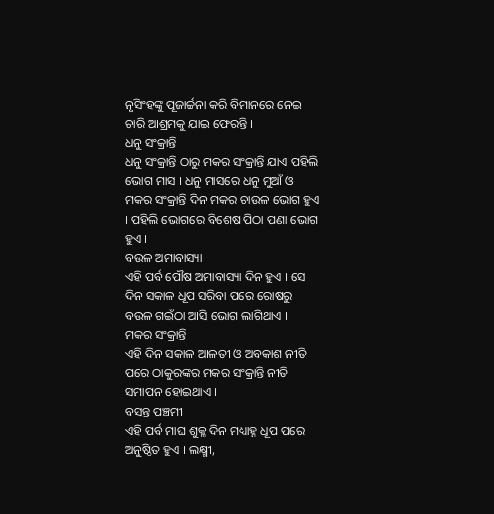ନୃସିଂହଙ୍କୁ ପୂଜାର୍ଚ୍ଚନା କରି ବିମାନରେ ନେଇ ଚାରି ଆଶ୍ରମକୁ ଯାଇ ଫେରନ୍ତି ।
ଧନୁ ସଂକ୍ରାନ୍ତି
ଧନୁ ସଂକ୍ରାନ୍ତି ଠାରୁ ମକର ସଂକ୍ରାନ୍ତି ଯାଏ ପହିଲି ଭୋଗ ମାସ । ଧନୁ ମାସରେ ଧନୁ ମୁଆଁ ଓ ମକର ସଂକ୍ରାନ୍ତି ଦିନ ମକର ଚାଉଳ ଭୋଗ ହୁଏ । ପହିଲି ଭୋଗରେ ବିଶେଷ ପିଠା ପଣା ଭୋଗ ହୁଏ ।
ବଉଳ ଅମାବାସ୍ୟା
ଏହି ପର୍ବ ପୌଷ ଅମାବାସ୍ୟା ଦିନ ହୁଏ । ସେ ଦିନ ସକାଳ ଧୂପ ସରିବା ପରେ ରୋଷରୁ ବଉଳ ଗଇଁଠା ଆସି ଭୋଗ ଲାଗିଥାଏ ।
ମକର ସଂକ୍ରାନ୍ତି
ଏହି ଦିନ ସକାଳ ଆଳତୀ ଓ ଅବକାଶ ନୀତି ପରେ ଠାକୁରଙ୍କର ମକର ସଂକ୍ରାନ୍ତି ନୀତି ସମାପନ ହୋଇଥାଏ ।
ବସନ୍ତ ପଞ୍ଚମୀ
ଏହି ପର୍ବ ମାଘ ଶୁକ୍ଳ ଦିନ ମଧ୍ୟାହ୍ନ ଧୂପ ପରେ ଅନୁଷ୍ଠିତ ହୁଏ । ଲକ୍ଷ୍ମୀ,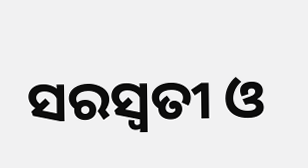ସରସ୍ବତୀ ଓ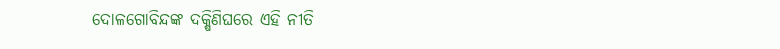ଦୋଳଗୋବିନ୍ଦଙ୍କ ଦକ୍ଷିଣିଘରେ ଏହି ନୀତି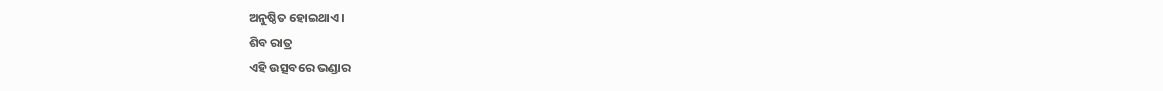ଅନୁଷ୍ଠିତ ହୋଇଥାଏ ।
ଶିବ ରାତ୍ର
ଏହି ଉତ୍ସବରେ ଭଣ୍ଡାର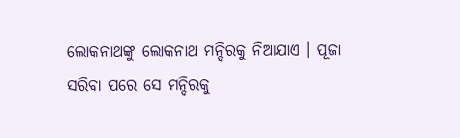ଲୋକନାଥଙ୍କୁ ଲୋକନାଥ ମନ୍ଦିରକୁ ନିଆଯାଏ । ପୂଜା ସରିବା ପରେ ସେ ମନ୍ଦିରକୁ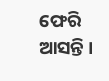ଫେରି ଆସନ୍ତି ।